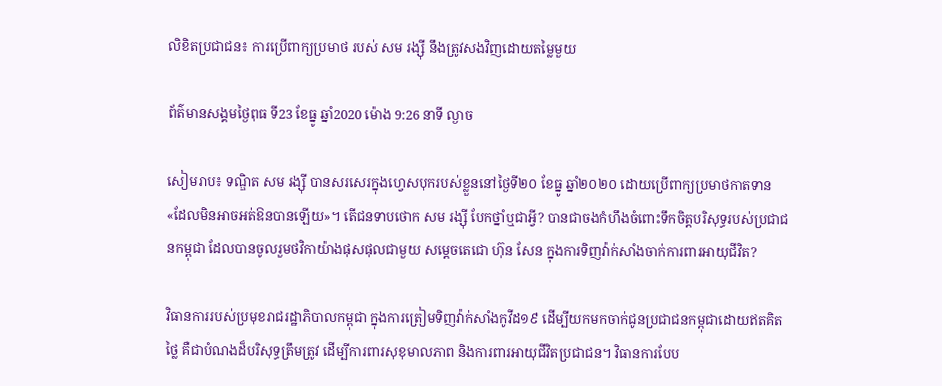លិខិតប្រជាជន៖ ការប្រើពាក្យប្រមាថ របស់ សម រង្ស៊ី នឹងត្រូវសងវិញដោយតម្លៃមួយ

ព័ត៌មានសង្គមថ្ងៃពុធ ទី23 ខែធ្នូ ឆ្នាំ2020 ម៉ោង 9:26 នាទី ល្ងាច

សៀមរាប៖ ទណ្ឌិត សម រង្ស៊ី បានសរសេរក្នុងហ្វេសបុករបស់ខ្លួននៅថ្ងៃទី២០ ខែធ្នូ ឆ្នាំ២០២០ ដោយប្រើពាក្យប្រមាថកាតទាន «ដែលមិនអាចអត់ឱនបានឡើយ»។ តើជនទាបថោក សម រង្ស៊ី បែកថ្នាំឬជាអ្វី? បានជាចងកំហឹងចំពោះទឹកចិត្តបរិសុទ្ធរបស់ប្រជាជនកម្ពុជា ដែលបានចូលរួមថវិកាយ៉ាងផុសផុលជាមួយ សម្តេចតេជោ ហ៊ុន សែន ក្នុងការទិញវ៉ាក់សាំងចាក់ការពារអាយុជីវិត?

វិធានការរបស់ប្រមុខរាជរដ្ឋាភិបាលកម្ពុជា ក្នុងការត្រៀមទិញវ៉ាក់សាំងកូវីដ១៩ ដើម្បីយកមកចាក់ជូនប្រជាជនកម្ពុជាដោយឥតគិតថ្លៃ គឺជាបំណងដ៏បរិសុទ្ធត្រឹមត្រូវ ដើម្បីការពារសុខុមាលភាព និងការពារអាយុជីវិតប្រជាជន។ វិធានការបែប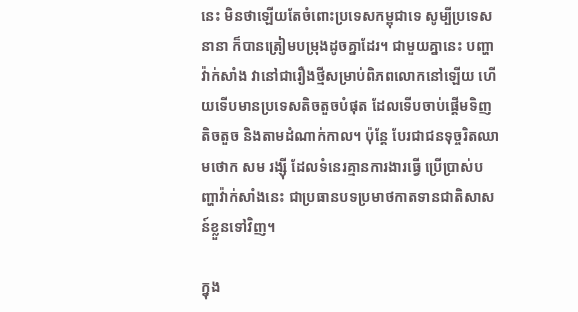នេះ មិនថាឡើយតែចំពោះប្រទេសកម្ពុជាទេ សូម្បីប្រទេសនានា ក៏បានត្រៀមបម្រុងដូចគ្នាដែរ។ ជាមួយគ្នានេះ បញ្ហាវ៉ាក់សាំង វានៅជារឿងថ្មីសម្រាប់ពិភពលោកនៅឡើយ ហើយទើបមានប្រទេសតិចតួចបំផុត ដែលទើបចាប់ផ្តើមទិញតិចតួច និងតាមដំណាក់កាល។ ប៉ុន្តែ បែរជាជនទុច្ចរិតឈាមថោក សម រង្ស៊ី ដែលទំនេរគ្មានការងារធ្វើ ប្រើប្រាស់បញ្ហាវ៉ាក់សាំងនេះ ជាប្រធានបទប្រមាថកាតទានជាតិសាសន៍ខ្លួនទៅវិញ។

ក្នុង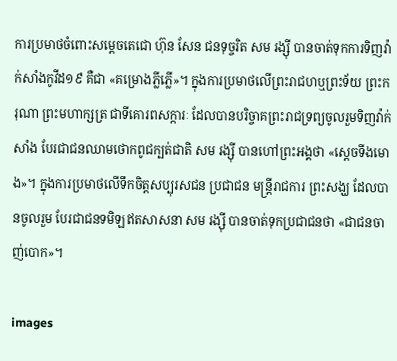ការប្រមាថចំពោះសម្តេចតេជោ ហ៊ុន សែន ជនទុច្ចរិត សម រង្ស៊ី បានចាត់ទុកការទិញវ៉ាក់សាំងកូវីដ១៩ គឺជា «គម្រោងភ្លីភ្លើ»។ ក្នុងការប្រមាថលើព្រះរាជហឬព្រះទ័យ ព្រះករុណា ព្រះមហាក្សត្រ ជាទីគោរពសក្ការៈ ដែលបានបរិច្ចាគព្រះរាជទ្រព្យចូលរួមទិញវ៉ាក់សាំង បែរជាជនឈាមថោកពូជក្បត់ជាតិ សម រង្ស៊ី បានហៅព្រះអង្គថា «ស្តេចទីងមោង»។ ក្នុងការប្រមាថលើទឹកចិត្តសប្បុរសជន ប្រជាជន មន្ត្រីរាជការ ព្រះសង្ឃ ដែលបានចូលរួម បែរជាជនទមិឡឥតសាសនា សម រង្ស៊ី បានចាត់ទុកប្រជាជនថា «ជាជនចាញ់បោក»។

images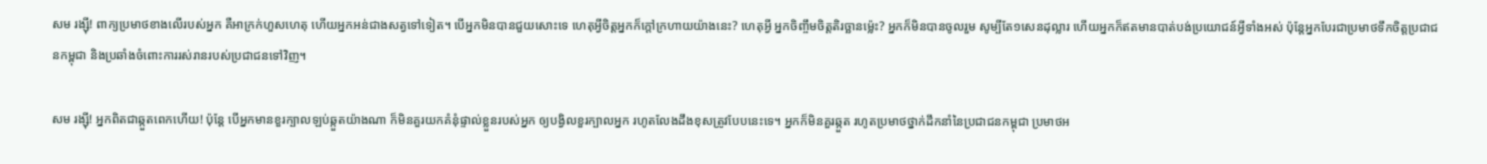សម រង្ស៊ី! ពាក្យប្រមាថខាងលើរបស់អ្នក គឺអាក្រក់ហួសហេតុ ហើយអ្នកអន់ជាងសត្វទៅទៀត។ បើអ្នកមិនបានជួយសោះទេ ហេតុអ្វីចិត្តអ្នកក៏ក្តៅក្រហាយយ៉ាងនេះ? ហេតុអ្វី អ្នកចិញ្ចឹមចិត្តតិរច្ឆានម៉្លេះ? អ្នកក៏មិនបានចូលរួម សូម្បីតែ១សេនដុល្លារ ហើយអ្នកក៏ឥតមានបាត់បង់ប្រយោជន៍អ្វីទាំងអស់ ប៉ុន្តែអ្នកបែរជាប្រមាថទឹកចិត្តប្រជាជនកម្ពុជា និងប្រឆាំងចំពោះការរស់រានរបស់ប្រជាជនទៅវិញ។

សម រង្ស៊ី! អ្នកពិតជាឆ្កួតពេកហើយ! ប៉ុន្តែ បើអ្នកមានខួរក្បាលឡប់ឆ្កួតយ៉ាងណា ក៏មិនគួរយកគំនុំផ្ទាល់ខ្លួនរបស់អ្នក ឲ្យបង្វិលខួរក្បាលអ្នក រហូតលែងដឹងខុសត្រូវបែបនេះទេ។ អ្នកក៏មិនគួរឆ្កួត រហូតប្រមាថថ្នាក់ដឹកនាំនៃប្រជាជនកម្ពុជា ប្រមាថអ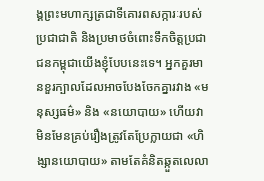ង្គព្រះមហាក្សត្រជាទីគោរពសក្ការៈរបស់ប្រជាជាតិ និងប្រមាថចំពោះទឹកចិត្តប្រជាជនកម្ពុជាយើងខ្ញុំបែបនេះទេ។ អ្នកគួរមានខួរក្បាលដែលអាចបែងចែកគ្នារវាង «មនុស្សធម៌» និង «នយោបាយ» ហើយវាមិនមែនគ្រប់រឿងត្រូវតែប្រែក្លាយជា «ហិង្សានយោបាយ» តាមតែគំនិតឆ្កួតលេលា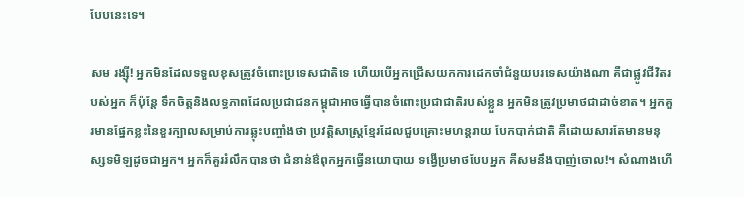បែបនេះទេ។

សម រង្ស៊ី! អ្នកមិនដែលទទួលខុសត្រូវចំពោះប្រទេសជាតិទេ ហើយបើអ្នកជ្រើសយកការដេកចាំជំនួយបរទេសយ៉ាងណា គឺជាផ្លូវជីវិតរបស់អ្នក ក៏ប៉ុន្តែ ទឹកចិត្តនិងលទ្ធភាពដែលប្រជាជនកម្ពុជាអាចធ្វើបានចំពោះប្រជាជាតិរបស់ខ្លួន អ្នកមិនត្រូវប្រមាថជាដាច់ខាត។ អ្នកគួរមានផ្នែកខ្លះនៃខួរក្បាលសម្រាប់ការឆ្លុះបញ្ចាំងថា ប្រវត្តិសាស្ត្រខ្មែរដែលជួបគ្រោះមហន្តរាយ បែកបាក់ជាតិ គឺដោយសារតែមានមនុស្សទមិឡដូចជាអ្នក។ អ្នកក៏គួររំលឹកបានថា ជំនាន់ឳពុកអ្នកធ្វើនយោបាយ ទង្វើប្រមាថបែបអ្នក គឺសមនឹងបាញ់ចោល!។ សំណាងហើ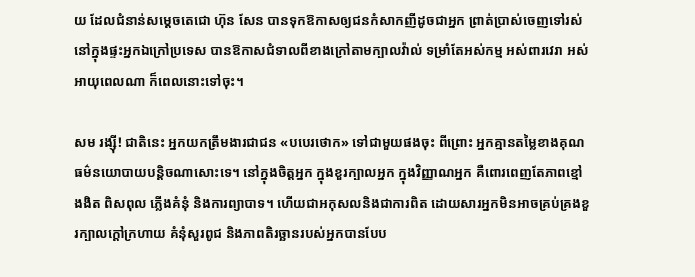យ ដែលជំនាន់សម្តេចតេជោ ហ៊ុន សែន បានទុកឱកាសឲ្យជនកំសាកញីដូចជាអ្នក ព្រាត់ប្រាស់ចេញទៅរស់នៅក្នុងផ្ទះអ្នកឯក្រៅប្រទេស បានឱកាសជំទាលពីខាងក្រៅតាមក្បាលវ៉ាល់ ទម្រាំតែអស់កម្ម អស់ពារវេរា អស់អាយុពេលណា ក៏ពេលនោះទៅចុះ។

សម រង្ស៊ី! ជាតិនេះ អ្នកយកត្រឹមងារជាជន «បបេរថោក» ទៅជាមួយផងចុះ ពីព្រោះ អ្នកគ្មានតម្លៃខាងគុណធម៌នយោបាយបន្តិចណាសោះទេ។ នៅក្នុងចិត្តអ្នក ក្នុងខួរក្បាលអ្នក ក្នុងវិញ្ញាណអ្នក គឺពោរពេញតែភាពខ្មៅងងិត ពិសពុល ភ្លើងគំនុំ និងការព្យាបាទ។ ហើយជាអកុសលនិងជាការពិត ដោយសារអ្នកមិនអាចគ្រប់គ្រងខួរក្បាលក្តៅក្រហាយ គំនុំសួរពូជ និងភាពតិរច្ឆានរបស់អ្នកបានបែប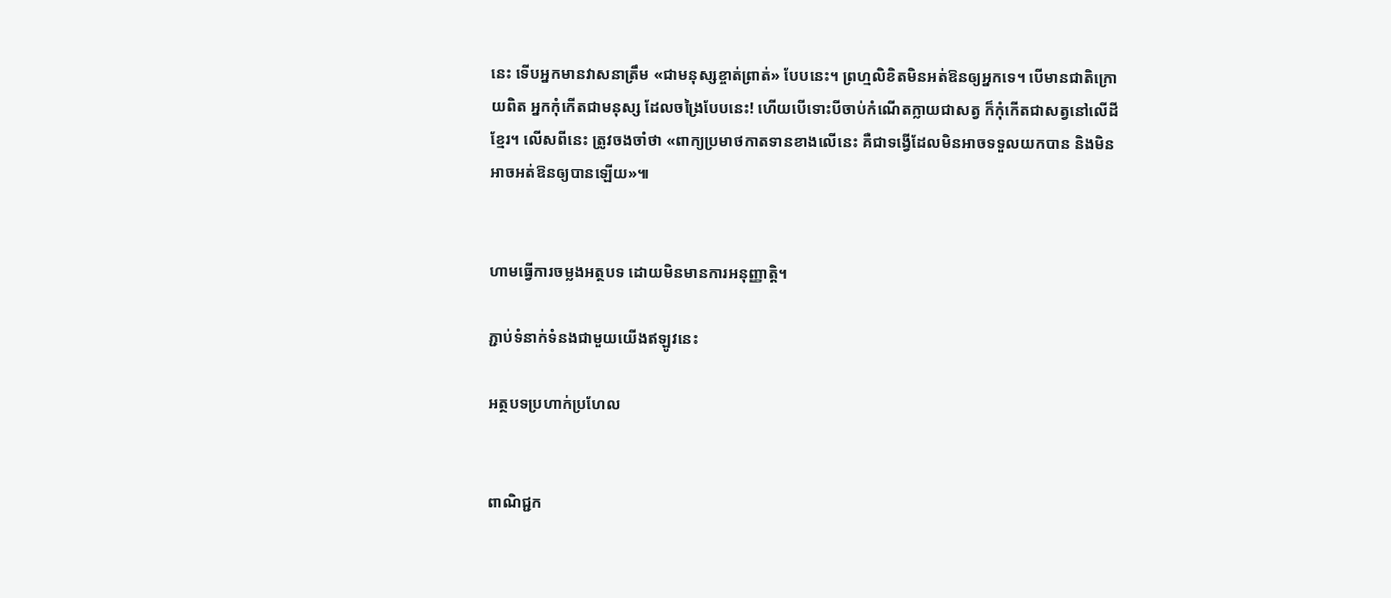នេះ ទើបអ្នកមានវាសនាត្រឹម «ជាមនុស្សខ្ចាត់ព្រាត់» បែបនេះ។ ព្រហ្មលិខិតមិនអត់ឱនឲ្យអ្នកទេ។ បើមានជាតិក្រោយពិត អ្នកកុំកើតជាមនុស្ស ដែលចង្រៃបែបនេះ! ហើយបើទោះបីចាប់កំណើតក្លាយជាសត្វ ក៏កុំកើតជាសត្វនៅលើដីខ្មែរ។ លើសពីនេះ ត្រូវចងចាំថា «ពាក្យប្រមាថកាតទានខាងលើនេះ គឺជាទង្វើដែលមិនអាចទទួលយកបាន និងមិនអាចអត់ឱនឲ្យបានឡើយ»៕


ហាមធ្វើការចម្លងអត្ថបទ ដោយមិនមានការអនុញ្ញាត្តិ។

ភ្ជាប់ទំនាក់ទំនងជាមួយយើងឥឡូវនេះ

អត្ថបទប្រហាក់ប្រហែល


ពាណិជ្ជក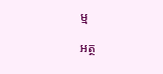ម្ម

អត្ថ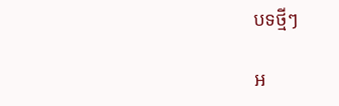បទថ្មីៗ

អ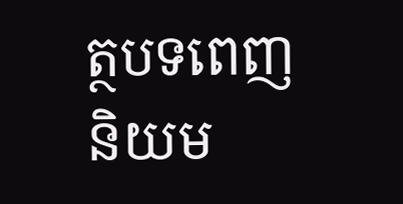ត្ថបទពេញនិយម